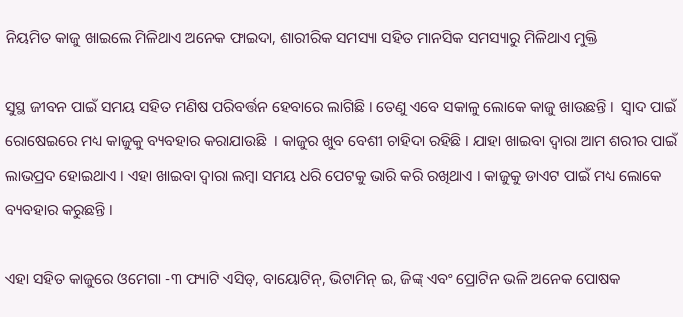ନିୟମିତ କାଜୁ ଖାଇଲେ ମିଳିଥାଏ ଅନେକ ଫାଇଦା, ଶାରୀରିକ ସମସ୍ୟା ସହିତ ମାନସିକ ସମସ୍ୟାରୁ ମିଳିଥାଏ ମୁକ୍ତି

ସୁସ୍ଥ ଜୀବନ ପାଇଁ ସମୟ ସହିତ ମଣିଷ ପରିବର୍ତ୍ତନ ହେବାରେ ଲାଗିଛି । ତେଣୁ ଏବେ ସକାଳୁ ଲୋକେ କାଜୁ ଖାଉଛନ୍ତି ।  ସ୍ୱାଦ ପାଇଁ ରୋଷେଇରେ ମଧ୍ୟ କାଜୁକୁ ବ୍ୟବହାର କରାଯାଉଛି  । କାଜୁର ଖୁବ ବେଶୀ ଚାହିଦା ରହିଛି । ଯାହା ଖାଇବା ଦ୍ୱାରା ଆମ ଶରୀର ପାଇଁ ଲାଭପ୍ରଦ ହୋଇଥାଏ । ଏହା ଖାଇବା ଦ୍ବାରା ଲମ୍ବା ସମୟ ଧରି ପେଟକୁ ଭାରି କରି ରଖିଥାଏ । କାଜୁକୁ ଡାଏଟ ପାଇଁ ମଧ୍ୟ ଲୋକେ ବ୍ୟବହାର କରୁଛନ୍ତି ।

ଏହା ସହିତ କାଜୁରେ ଓମେଗା -୩ ଫ୍ୟାଟି ଏସିଡ୍, ବାୟୋଟିନ୍, ଭିଟାମିନ୍ ଇ, ଜିଙ୍କ୍ ଏବଂ ପ୍ରୋଟିନ ଭଳି ଅନେକ ପୋଷକ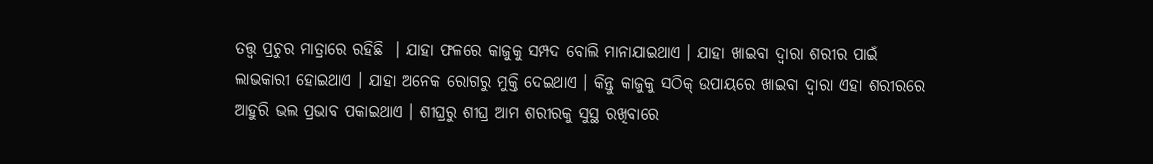ତତ୍ତ୍ବ ପ୍ରଚୁର ମାତ୍ରାରେ ରହିଛି  । ଯାହା ଫଳରେ କାଜୁକୁ ସମ୍ପଦ ବୋଲି ମାନାଯାଇଥାଏ । ଯାହା ଖାଇବା ଦ୍ବାରା ଶରୀର ପାଇଁ ଲାଭକାରୀ ହୋଇଥାଏ । ଯାହା ଅନେକ ରୋଗରୁ ମୁକ୍ତି ଦେଇଥାଏ । କିନ୍ତୁ କାଜୁକୁ ସଠିକ୍ ଉପାୟରେ ଖାଇବା ଦ୍ବାରା ଏହା ଶରୀରରେ ଆହୁରି ଭଲ ପ୍ରଭାବ ପକାଇଥାଏ । ଶୀଘ୍ରରୁ ଶୀଘ୍ର ଆମ ଶରୀରକୁ ସୁସ୍ଥ ରଖିବାରେ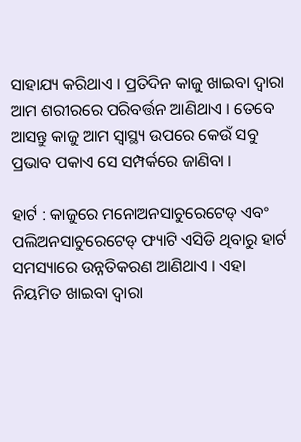ସାହାଯ୍ୟ କରିଥାଏ । ପ୍ରତିଦିନ କାଜୁ ଖାଇବା ଦ୍ବାରା ଆମ ଶରୀରରେ ପରିବର୍ତ୍ତନ ଆଣିଥାଏ । ତେବେ ଆସନ୍ତୁ କାଜୁ ଆମ ସ୍ବାସ୍ଥ୍ୟ ଉପରେ କେଉଁ ସବୁ ପ୍ରଭାବ ପକାଏ ସେ ସମ୍ପର୍କରେ ଜାଣିବା ।

ହାର୍ଟ : କାଜୁରେ ମନୋଅନସାଚୁରେଟେଡ୍ ଏବଂ ପଲିଅନସାଚୁରେଟେଡ୍ ଫ୍ୟାଟି ଏସିଡି ଥିବାରୁ ହାର୍ଟ ସମସ୍ୟାରେ ଉନ୍ନତିକରଣ ଆଣିଥାଏ । ଏହା ନିୟମିତ ଖାଇବା ଦ୍ବାରା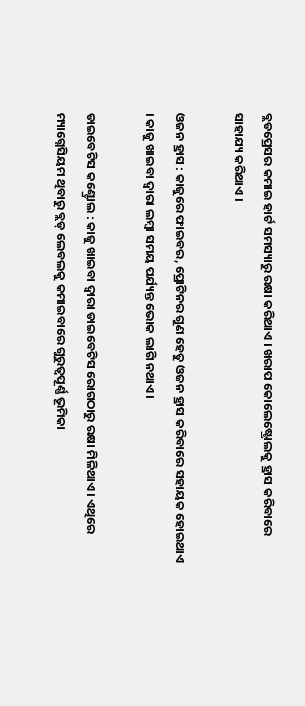ବ୍ଲଡପ୍ରେସର କମାଇ ହାର୍ଟ ସମସ୍ୟାରୁ ରକ୍ଷା କରିଥାଏ । ଖରାପ କୋଲେଷ୍ଟ୍ରୋଲକୁ ହ୍ରାସ କରିବାରେ ସାହାଯ୍ୟ କରିଥାଏ ।

ଓଜନ ହ୍ରାସ : କାଜୁରେ ଫାଇବର, ପ୍ରୋଟିନର ଗୁଣ ହେତୁ ଓଜନ ହ୍ରାସ କରିବାରେ ସହାୟକ ହୋଇଥାଏ । କାଜୁ ଖାଇବା ଦ୍ବାରା ଲମ୍ବା ସମୟ ପର୍ଯ୍ୟନ୍ତ ଭୋକ ଲାଗି ନଥାଏ ।

ଡାଇବେଟିସ କଣ୍ଟ୍ରୋଲ : କାଜୁ ଖାଇବା ଦ୍ବାରା ଡାଇବେଟିସ ରୋଗଠାରୁ ରକ୍ଷା ମିଳିଥାଏ । ଏଥିରେ ମ୍ୟାଗ୍ନେସିୟମ ଥିବାରୁ ବ୍ଲଡ୍ ଲେବଲକୁ କମାଇବାରେ ଗୁରୁତ୍ବପୂର୍ଣ୍ଣ ଭୂମିକା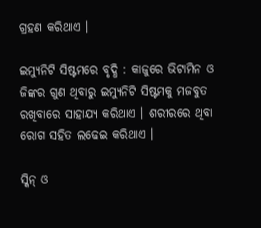ଗ୍ରହଣ କରିଥାଏ ।

ଇମ୍ୟୁନିଟି ସିଷ୍ଟମରେ ବୃଦ୍ଧି : କାଜୁରେ ଭିଟାମିନ ଓ ଜିଙ୍କର ଗୁଣ ଥିବାରୁ ଇମ୍ୟୁନିଟି ସିଷ୍ଟମକୁ ମଜବୁତ ରଖିବାରେ ସାହାଯ୍ୟ କରିଥାଏ । ଶରୀରରେ ଥିବା ରୋଗ ସହିତ ଲଢେଇ କରିଥାଏ ।

ସ୍କିନ୍ ଓ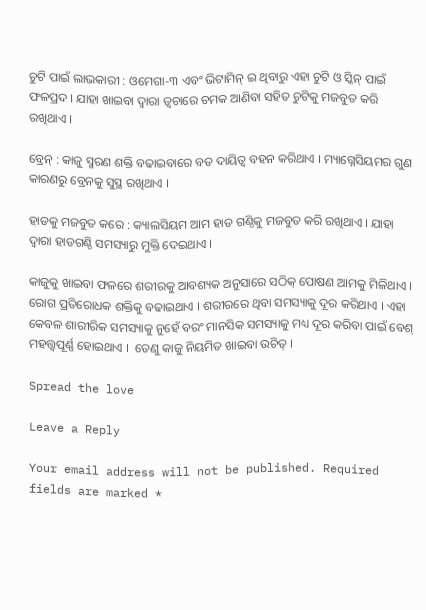ଚୁଟି ପାଇଁ ଲାଭକାରୀ : ଓମେଗା-୩ ଏବଂ ଭିଟାମିନ୍ ଇ ଥିବାରୁ ଏହା ଚୁଟି ଓ ସ୍କିନ୍ ପାଇଁ ଫଳପ୍ରଦ । ଯାହା ଖାଇବା ଦ୍ବାରା ତ୍ବଚାରେ ଚମକ ଆଣିବା ସହିତ ଚୁଟିକୁ ମଜବୁତ କରି ରଖିଥାଏ ।

ବ୍ରେନ୍ : କାଜୁ ସ୍ମରଣ ଶକ୍ତି ବଢାଇବାରେ ବଡ ଦାୟିତ୍ବ ବହନ କରିଥାଏ । ମ୍ୟାଗ୍ନେସିୟମର ଗୁଣ କାରଣରୁ ବ୍ରେନକୁ ସୁସ୍ଥ ରଖିଥାଏ ।

ହାଡକୁ ମଜବୁତ କରେ : କ୍ୟାଲସିୟମ ଆମ ହାଡ ଗଣ୍ଠିକୁ ମଜବୁତ କରି ରଖିଥାଏ । ଯାହା ଦ୍ବାରା ହାଡଗଣ୍ଠି ସମସ୍ୟାରୁ ମୁକ୍ତି ଦେଇଥାଏ ।

କାଜୁକୁ ଖାଇବା ଫଳରେ ଶରୀରକୁ ଆବଶ୍ୟକ ଅନୁସାରେ ସଠିକ୍ ପୋଷଣ ଆମକୁ ମିଳିଥାଏ । ରୋଗ ପ୍ରତିରୋଧକ ଶକ୍ତିକୁ ବଢାଇଥାଏ । ଶରୀରରେ ଥିବା ସମସ୍ୟାକୁ ଦୂର କରିଥାଏ । ଏହା କେବଳ ଶାରୀରିକ ସମସ୍ୟାକୁ ନୁହେଁ ବରଂ ମାନସିକ ସମସ୍ୟାକୁ ମଧ୍ୟ ଦୂର କରିବା ପାଇଁ ବେଶ୍ ମହତ୍ତ୍ବପୂର୍ଣ୍ଣ ହୋଇଥାଏ ।  ତେଣୁ କାଜୁ ନିୟମିତ ଖାଇବା ଉଚିତ୍ ।

Spread the love

Leave a Reply

Your email address will not be published. Required fields are marked *